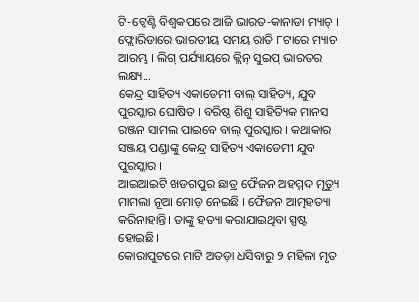ଟି-ଟ୍ବେଣ୍ଟି ବିଶ୍ବକପରେ ଆଜି ଭାରତ-କାନାଡା ମ୍ୟାଚ୍ । ଫ୍ଲୋରିଡାରେ ଭାରତୀୟ ସମୟ ରାତି ୮ଟାରେ ମ୍ୟାଚ ଆରମ୍ଭ । ଲିଗ୍ ପର୍ଯ୍ୟାୟରେ କ୍ଲିନ୍ ସୁଇପ୍ ଭାରତର ଲକ୍ଷ୍ୟ...
କେନ୍ଦ୍ର ସାହିତ୍ୟ ଏକାଡେମୀ ବାଲ୍ ସାହିତ୍ୟ, ଯୁବ ପୁରସ୍କାର ଘୋଷିତ । ବରିଷ୍ଠ ଶିଶୁ ସାହିତ୍ୟିକ ମାନସ ରଞ୍ଜନ ସାମଲ ପାଇବେ ବାଲ୍ ପୁରସ୍କାର । କଥାକାର ସଞ୍ଜୟ ପଣ୍ଡାଙ୍କୁ କେନ୍ଦ୍ର ସାହିତ୍ୟ ଏକାଡେମୀ ଯୁବ ପୁରସ୍କାର ।
ଆଇଆଇଟି ଖଡଗପୁର ଛାତ୍ର ଫୈଜନ ଅହମ୍ମଦ ମୃତ୍ୟୁ ମାମଲା ନୂଆ ମୋଡ଼ ନେଇଛି । ଫୈଜନ ଆତ୍ମହତ୍ୟା କରିନାହାନ୍ତି। ତାଙ୍କୁ ହତ୍ୟା କରାଯାଇଥିବା ସ୍ପଷ୍ଟ ହୋଇଛି।
କୋରାପୁଟରେ ମାଟି ଅତଡ଼ା ଧସିବାରୁ ୨ ମହିଳା ମୃତ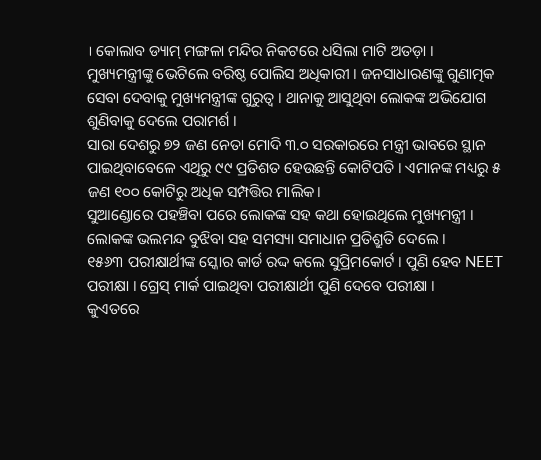। କୋଲାବ ଡ୍ୟାମ୍ ମଙ୍ଗଳା ମନ୍ଦିର ନିକଟରେ ଧସିଲା ମାଟି ଅତଡ଼ା ।
ମୁଖ୍ୟମନ୍ତ୍ରୀଙ୍କୁ ଭେଟିଲେ ବରିଷ୍ଠ ପୋଲିସ ଅଧିକାରୀ । ଜନସାଧାରଣଙ୍କୁ ଗୁଣାତ୍ମକ ସେବା ଦେବାକୁ ମୁଖ୍ୟମନ୍ତ୍ରୀଙ୍କ ଗୁରୁତ୍ବ । ଥାନାକୁ ଆସୁଥିବା ଲୋକଙ୍କ ଅଭିଯୋଗ ଶୁଣିବାକୁ ଦେଲେ ପରାମର୍ଶ ।
ସାରା ଦେଶରୁ ୭୨ ଜଣ ନେତା ମୋଦି ୩.୦ ସରକାରରେ ମନ୍ତ୍ରୀ ଭାବରେ ସ୍ଥାନ ପାଇଥିବାବେଳେ ଏଥିରୁ ୯୯ ପ୍ରତିଶତ ହେଉଛନ୍ତି କୋଟିପତି । ଏମାନଙ୍କ ମଧ୍ୟରୁ ୫ ଜଣ ୧୦୦ କୋଟିରୁ ଅଧିକ ସମ୍ପତ୍ତିର ମାଲିକ।
ସୁଆଣ୍ଡୋରେ ପହଞ୍ଚିବା ପରେ ଲୋକଙ୍କ ସହ କଥା ହୋଇଥିଲେ ମୁଖ୍ୟମନ୍ତ୍ରୀ । ଲୋକଙ୍କ ଭଲମନ୍ଦ ବୁଝିବା ସହ ସମସ୍ୟା ସମାଧାନ ପ୍ରତିଶ୍ରୁତି ଦେଲେ ।
୧୫୬୩ ପରୀକ୍ଷାର୍ଥୀଙ୍କ ସ୍କୋର କାର୍ଡ ରଦ୍ଦ କଲେ ସୁପ୍ରିମକୋର୍ଟ । ପୁଣି ହେବ NEET ପରୀକ୍ଷା । ଗ୍ରେସ୍ ମାର୍କ ପାଇଥିବା ପରୀକ୍ଷାର୍ଥୀ ପୁଣି ଦେବେ ପରୀକ୍ଷା ।
କୁଏତରେ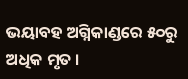ଭୟାବହ ଅଗ୍ନିକାଣ୍ଡରେ ୫୦ରୁ ଅଧିକ ମୃତ ।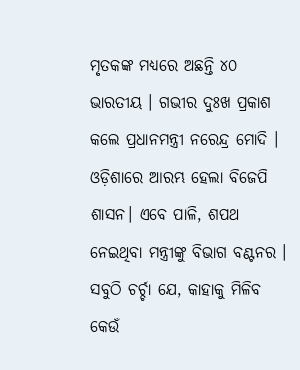ମୃତକଙ୍କ ମଧ୍ୟରେ ଅଛନ୍ତି ୪୦ ଭାରତୀୟ । ଗଭୀର ଦୁଃଖ ପ୍ରକାଶ କଲେ ପ୍ରଧାନମନ୍ତ୍ରୀ ନରେନ୍ଦ୍ର ମୋଦି ।
ଓଡ଼ିଶାରେ ଆରମ୍ଭ ହେଲା ବିଜେପି ଶାସନ। ଏବେ ପାଳି, ଶପଥ ନେଇଥିବା ମନ୍ତ୍ରୀଙ୍କୁ ବିଭାଗ ବଣ୍ଟନର । ସବୁଠି ଚର୍ଚ୍ଚା ଯେ, କାହାକୁ ମିଳିବ କେଉଁ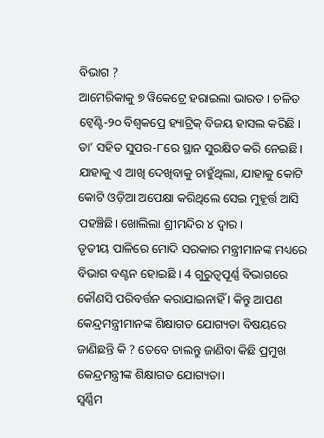ବିଭାଗ ?
ଆମେରିକାକୁ ୭ ୱିକେଟ୍ରେ ହରାଇଲା ଭାରତ । ଚଳିତ ଟ୍ବେଣ୍ଟି-୨୦ ବିଶ୍ବକପ୍ରେ ହ୍ୟାଟ୍ରିକ୍ ବିଜୟ ହାସଲ କରିଛି । ତା’ ସହିତ ସୁପର-୮ରେ ସ୍ଥାନ ସୁରକ୍ଷିତ କରି ନେଇଛି।
ଯାହାକୁ ଏ ଆଖି ଦେଖିବାକୁ ଚାହୁଁଥିଲା, ଯାହାକୁ କୋଟି କୋଟି ଓଡ଼ିଆ ଅପେକ୍ଷା କରିଥିଲେ ସେଇ ମୁହୂର୍ତ୍ତ ଆସି ପହଞ୍ଚିଛି। ଖୋଲିଲା ଶ୍ରୀମନ୍ଦିର ୪ ଦ୍ୱାର ।
ତୃତୀୟ ପାଳିରେ ମୋଦି ସରକାର ମନ୍ତ୍ରୀମାନଙ୍କ ମଧ୍ୟରେ ବିଭାଗ ବଣ୍ଟନ ହୋଇଛି । 4 ଗୁରୁତ୍ବପୂର୍ଣ୍ଣ ବିଭାଗରେ କୌଣସି ପରିବର୍ତ୍ତନ କରାଯାଇନାହିଁ । କିନ୍ତୁ ଆପଣ କେନ୍ଦ୍ରମନ୍ତ୍ରୀମାନଙ୍କ ଶିକ୍ଷାଗତ ଯୋଗ୍ୟତା ବିଷୟରେ ଜାଣିଛନ୍ତି କି ? ତେବେ ଚାଲନ୍ତୁ ଜାଣିବା କିଛି ପ୍ରମୁଖ କେନ୍ଦ୍ରମନ୍ତ୍ରୀଙ୍କ ଶିକ୍ଷାଗତ ଯୋଗ୍ୟତା।
ସ୍ବର୍ଣ୍ଣିମ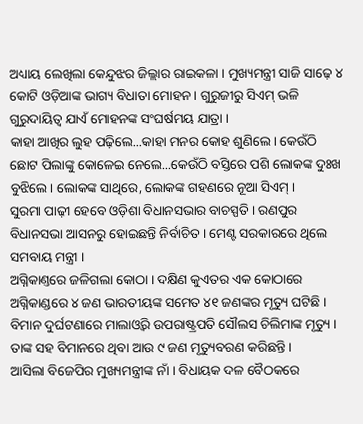ଅଧ୍ୟାୟ ଲେଖିଲା କେନ୍ଦୁଝର ଜିଲ୍ଲାର ରାଇକଳା । ମୁଖ୍ୟମନ୍ତ୍ରୀ ସାଜି ସାଢ଼େ ୪ କୋଟି ଓଡ଼ିଆଙ୍କ ଭାଗ୍ୟ ବିଧାତା ମୋହନ । ଗୁରୁଜୀରୁ ସିଏମ୍ ଭଳି ଗୁରୁଦାୟିତ୍ବ ଯାଏଁ ମୋହନଙ୍କ ସଂଘର୍ଷମୟ ଯାତ୍ରା ।
କାହା ଆଖିର ଲୁହ ପଢ଼ିଲେ...କାହା ମନର କୋହ ଶୁଣିଲେ । କେଉଁଠି ଛୋଟ ପିଲାଙ୍କୁ କୋଳେଇ ନେଲେ...କେଉଁଠି ବସ୍ତିରେ ପଶି ଲୋକଙ୍କ ଦୁଃଖ ବୁଝିଲେ। ଲୋକଙ୍କ ସାଥିରେ, ଲୋକଙ୍କ ଗହଣରେ ନୂଆ ସିଏମ୍ ।
ସୁରମା ପାଢ଼ୀ ହେବେ ଓଡ଼ିଶା ବିଧାନସଭାର ବାଚସ୍ପତି । ରଣପୁର ବିଧାନସଭା ଆସନରୁ ହୋଇଛନ୍ତି ନିର୍ବାଚିତ । ମେଣ୍ଟ ସରକାରରେ ଥିଲେ ସମବାୟ ମନ୍ତ୍ରୀ ।
ଅଗ୍ନିକାଣ୍ତରେ ଜଳିଗଲା କୋଠା । ଦକ୍ଷିଣ କୁଏତର ଏକ କୋଠାରେ ଅଗ୍ନିକାଣ୍ଡରେ ୪ ଜଣ ଭାରତୀୟଙ୍କ ସମେତ ୪୧ ଜଣଙ୍କର ମୃତ୍ୟୁ ଘଟିଛି ।
ବିମାନ ଦୁର୍ଘଟଣାରେ ମାଲାଓ୍ବିର ଉପରାଷ୍ଟ୍ରପତି ସୌଲସ ଚିଲିମାଙ୍କ ମୃତ୍ୟୁ । ତାଙ୍କ ସହ ବିମାନରେ ଥିବା ଆଉ ୯ ଜଣ ମୃତ୍ୟୁବରଣ କରିଛନ୍ତି ।
ଆସିଲା ବିଜେପିର ମୁଖ୍ୟମନ୍ତ୍ରୀଙ୍କ ନାଁ । ବିଧାୟକ ଦଳ ବୈଠକରେ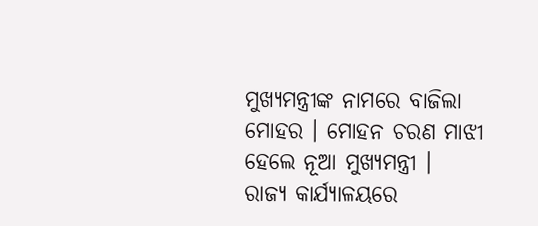ମୁଖ୍ୟମନ୍ତ୍ରୀଙ୍କ ନାମରେ ବାଜିଲା ମୋହର । ମୋହନ ଚରଣ ମାଝୀ ହେଲେ ନୂଆ ମୁଖ୍ୟମନ୍ତ୍ରୀ ।
ରାଜ୍ୟ କାର୍ଯ୍ୟାଳୟରେ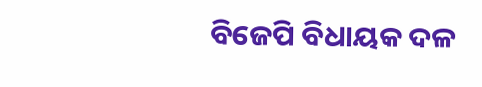ବିଜେପି ବିଧାୟକ ଦଳ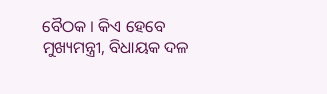ବୈଠକ । କିଏ ହେବେ ମୁଖ୍ୟମନ୍ତ୍ରୀ, ବିଧାୟକ ଦଳ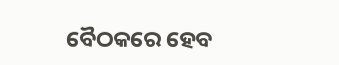ବୈଠକରେ ହେବ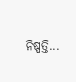ନିଷ୍ପତ୍ତି...